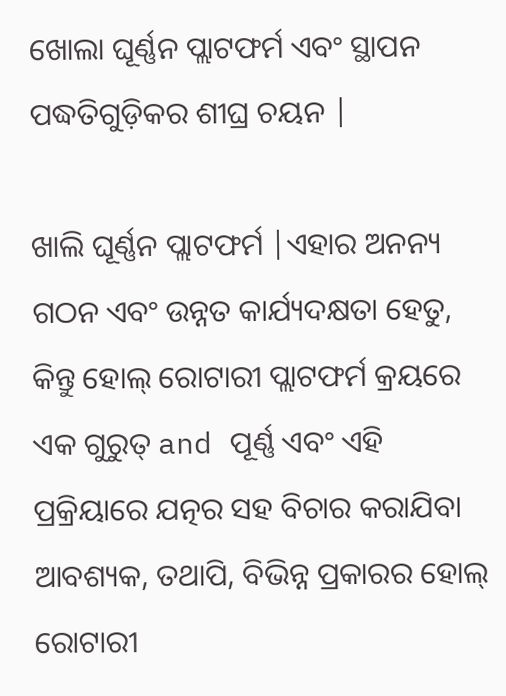ଖୋଲା ଘୂର୍ଣ୍ଣନ ପ୍ଲାଟଫର୍ମ ଏବଂ ସ୍ଥାପନ ପଦ୍ଧତିଗୁଡ଼ିକର ଶୀଘ୍ର ଚୟନ |

ଖାଲି ଘୂର୍ଣ୍ଣନ ପ୍ଲାଟଫର୍ମ |ଏହାର ଅନନ୍ୟ ଗଠନ ଏବଂ ଉନ୍ନତ କାର୍ଯ୍ୟଦକ୍ଷତା ହେତୁ, କିନ୍ତୁ ହୋଲ୍ ରୋଟାରୀ ପ୍ଲାଟଫର୍ମ କ୍ରୟରେ ଏକ ଗୁରୁତ୍ and ପୂର୍ଣ୍ଣ ଏବଂ ଏହି ପ୍ରକ୍ରିୟାରେ ଯତ୍ନର ସହ ବିଚାର କରାଯିବା ଆବଶ୍ୟକ, ତଥାପି, ବିଭିନ୍ନ ପ୍ରକାରର ହୋଲ୍ ରୋଟାରୀ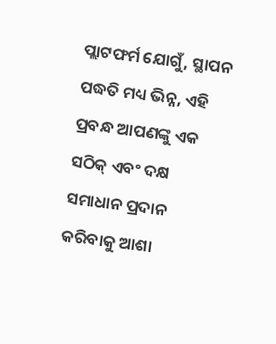ପ୍ଲାଟଫର୍ମ ଯୋଗୁଁ, ସ୍ଥାପନ ପଦ୍ଧତି ମଧ୍ୟ ଭିନ୍ନ, ଏହି ପ୍ରବନ୍ଧ ଆପଣଙ୍କୁ ଏକ ସଠିକ୍ ଏବଂ ଦକ୍ଷ ସମାଧାନ ପ୍ରଦାନ କରିବାକୁ ଆଶା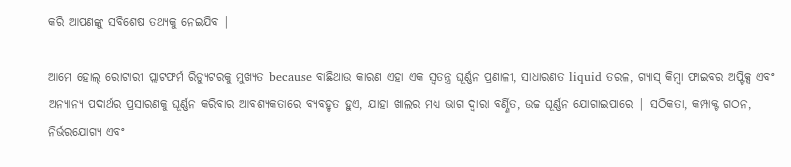କରି ଆପଣଙ୍କୁ ସବିଶେଷ ତଥ୍ୟକୁ ନେଇଯିବ |

ଆମେ ହୋଲ୍ ରୋଟାରୀ ପ୍ଲାଟଫର୍ମ ରିଡ୍ୟୁଟରକୁ ମୁଖ୍ୟତ because ବାଛିଥାଉ କାରଣ ଏହା ଏକ ସ୍ୱତନ୍ତ୍ର ଘୂର୍ଣ୍ଣନ ପ୍ରଣାଳୀ, ସାଧାରଣତ liquid ତରଳ, ଗ୍ୟାସ୍ କିମ୍ବା ଫାଇବର ଅପ୍ଟିକ୍ସ ଏବଂ ଅନ୍ୟାନ୍ୟ ପଦାର୍ଥର ପ୍ରସାରଣକୁ ଘୂର୍ଣ୍ଣନ କରିବାର ଆବଶ୍ୟକତାରେ ବ୍ୟବହୃତ ହୁଏ, ଯାହା ଖାଲର ମଧ୍ୟ ଭାଗ ଦ୍ୱାରା ବର୍ଣ୍ଣିତ, ଉଚ୍ଚ ଘୂର୍ଣ୍ଣନ ଯୋଗାଇପାରେ | ସଠିକତା, କମ୍ପାକ୍ଟ ଗଠନ, ନିର୍ଭରଯୋଗ୍ୟ ଏବଂ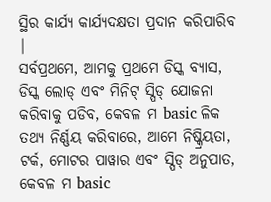ସ୍ଥିର କାର୍ଯ୍ୟ କାର୍ଯ୍ୟଦକ୍ଷତା ପ୍ରଦାନ କରିପାରିବ |
ସର୍ବପ୍ରଥମେ, ଆମକୁ ପ୍ରଥମେ ଡିସ୍କ ବ୍ୟାସ, ଡିସ୍କ ଲୋଡ୍ ଏବଂ ମିନିଟ୍ ସ୍ପିଡ୍ ଯୋଜନା କରିବାକୁ ପଡିବ, କେବଳ ମ basic ଳିକ ତଥ୍ୟ ନିର୍ଣ୍ଣୟ କରିବାରେ, ଆମେ ନିଷ୍କ୍ରିୟତା, ଟର୍କ, ମୋଟର ପାୱାର ଏବଂ ସ୍ପିଡ୍ ଅନୁପାତ, କେବଳ ମ basic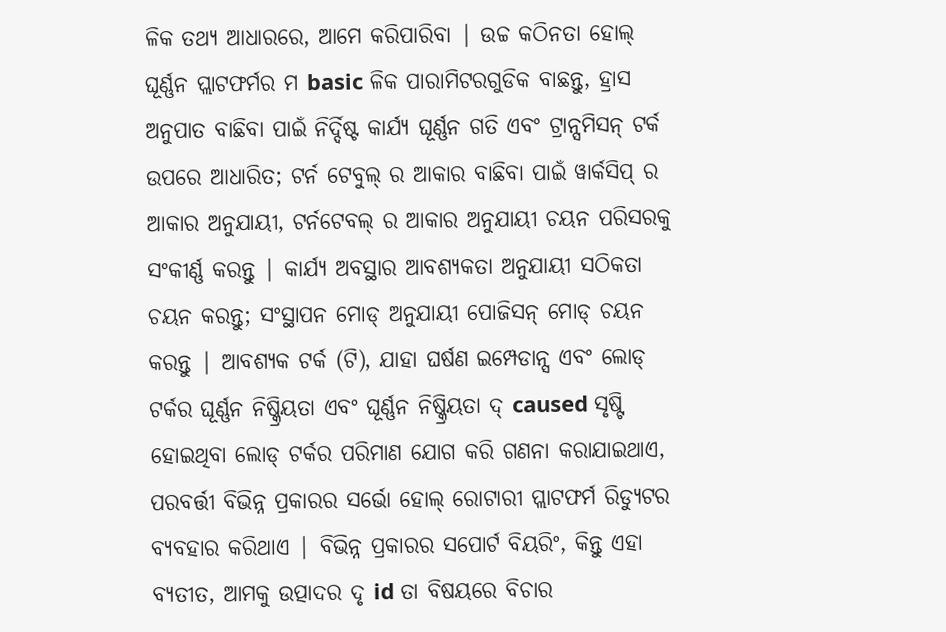ଳିକ ତଥ୍ୟ ଆଧାରରେ, ଆମେ କରିପାରିବା | ଉଚ୍ଚ କଠିନତା ହୋଲ୍ ଘୂର୍ଣ୍ଣନ ପ୍ଲାଟଫର୍ମର ମ basic ଳିକ ପାରାମିଟରଗୁଡିକ ବାଛନ୍ତୁ, ହ୍ରାସ ଅନୁପାତ ବାଛିବା ପାଇଁ ନିର୍ଦ୍ଦିଷ୍ଟ କାର୍ଯ୍ୟ ଘୂର୍ଣ୍ଣନ ଗତି ଏବଂ ଟ୍ରାନ୍ସମିସନ୍ ଟର୍କ ଉପରେ ଆଧାରିତ; ଟର୍ନ ଟେବୁଲ୍ ର ଆକାର ବାଛିବା ପାଇଁ ୱାର୍କସିପ୍ ର ଆକାର ଅନୁଯାୟୀ, ଟର୍ନଟେବଲ୍ ର ଆକାର ଅନୁଯାୟୀ ଚୟନ ପରିସରକୁ ସଂକୀର୍ଣ୍ଣ କରନ୍ତୁ | କାର୍ଯ୍ୟ ଅବସ୍ଥାର ଆବଶ୍ୟକତା ଅନୁଯାୟୀ ସଠିକତା ଚୟନ କରନ୍ତୁ; ସଂସ୍ଥାପନ ମୋଡ୍ ଅନୁଯାୟୀ ପୋଜିସନ୍ ମୋଡ୍ ଚୟନ କରନ୍ତୁ | ଆବଶ୍ୟକ ଟର୍କ (ଟି), ଯାହା ଘର୍ଷଣ ଇମ୍ପେଡାନ୍ସ ଏବଂ ଲୋଡ୍ ଟର୍କର ଘୂର୍ଣ୍ଣନ ନିଷ୍କ୍ରିୟତା ଏବଂ ଘୂର୍ଣ୍ଣନ ନିଷ୍କ୍ରିୟତା ଦ୍ caused ସୃଷ୍ଟି ହୋଇଥିବା ଲୋଡ୍ ଟର୍କର ପରିମାଣ ଯୋଗ କରି ଗଣନା କରାଯାଇଥାଏ, ପରବର୍ତ୍ତୀ ବିଭିନ୍ନ ପ୍ରକାରର ସର୍ଭୋ ହୋଲ୍ ରୋଟାରୀ ପ୍ଲାଟଫର୍ମ ରିଡ୍ୟୁଟର ବ୍ୟବହାର କରିଥାଏ | ବିଭିନ୍ନ ପ୍ରକାରର ସପୋର୍ଟ ବିୟରିଂ, କିନ୍ତୁ ଏହା ବ୍ୟତୀତ, ଆମକୁ ଉତ୍ପାଦର ଦୃ id ତା ବିଷୟରେ ବିଚାର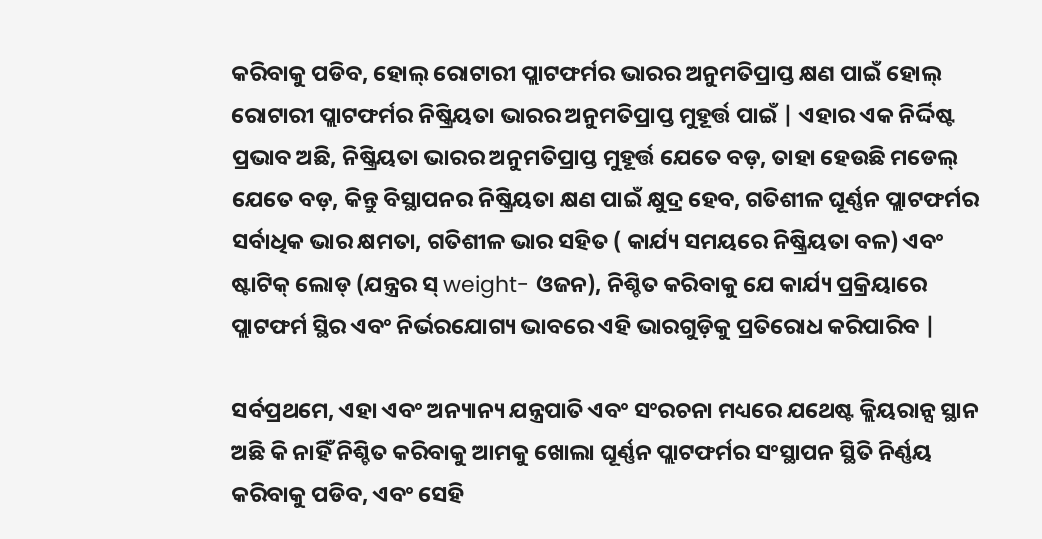କରିବାକୁ ପଡିବ, ହୋଲ୍ ରୋଟାରୀ ପ୍ଲାଟଫର୍ମର ଭାରର ଅନୁମତିପ୍ରାପ୍ତ କ୍ଷଣ ପାଇଁ ହୋଲ୍ ରୋଟାରୀ ପ୍ଲାଟଫର୍ମର ନିଷ୍କ୍ରିୟତା ଭାରର ଅନୁମତିପ୍ରାପ୍ତ ମୁହୂର୍ତ୍ତ ପାଇଁ | ଏହାର ଏକ ନିର୍ଦ୍ଦିଷ୍ଟ ପ୍ରଭାବ ଅଛି, ନିଷ୍କ୍ରିୟତା ଭାରର ଅନୁମତିପ୍ରାପ୍ତ ମୁହୂର୍ତ୍ତ ଯେତେ ବଡ଼, ତାହା ହେଉଛି ମଡେଲ୍ ଯେତେ ବଡ଼, କିନ୍ତୁ ବିସ୍ଥାପନର ନିଷ୍କ୍ରିୟତା କ୍ଷଣ ପାଇଁ କ୍ଷୁଦ୍ର ହେବ, ଗତିଶୀଳ ଘୂର୍ଣ୍ଣନ ପ୍ଲାଟଫର୍ମର ସର୍ବାଧିକ ଭାର କ୍ଷମତା, ଗତିଶୀଳ ଭାର ସହିତ ( କାର୍ଯ୍ୟ ସମୟରେ ନିଷ୍କ୍ରିୟତା ବଳ) ଏବଂ ଷ୍ଟାଟିକ୍ ଲୋଡ୍ (ଯନ୍ତ୍ରର ସ୍ weight- ଓଜନ), ନିଶ୍ଚିତ କରିବାକୁ ଯେ କାର୍ଯ୍ୟ ପ୍ରକ୍ରିୟାରେ ପ୍ଲାଟଫର୍ମ ସ୍ଥିର ଏବଂ ନିର୍ଭରଯୋଗ୍ୟ ଭାବରେ ଏହି ଭାରଗୁଡ଼ିକୁ ପ୍ରତିରୋଧ କରିପାରିବ |

ସର୍ବପ୍ରଥମେ, ଏହା ଏବଂ ଅନ୍ୟାନ୍ୟ ଯନ୍ତ୍ରପାତି ଏବଂ ସଂରଚନା ମଧ୍ୟରେ ଯଥେଷ୍ଟ କ୍ଲିୟରାନ୍ସ ସ୍ଥାନ ଅଛି କି ନାହିଁ ନିଶ୍ଚିତ କରିବାକୁ ଆମକୁ ଖୋଲା ଘୂର୍ଣ୍ଣନ ପ୍ଲାଟଫର୍ମର ସଂସ୍ଥାପନ ସ୍ଥିତି ନିର୍ଣ୍ଣୟ କରିବାକୁ ପଡିବ, ଏବଂ ସେହି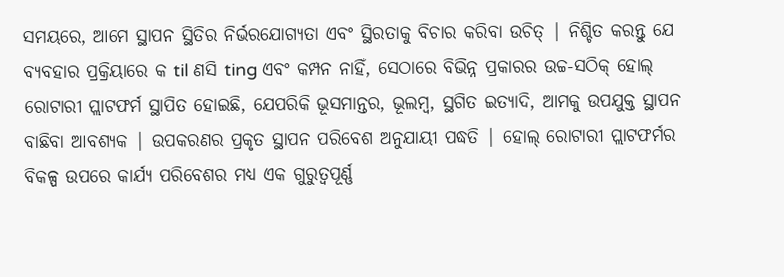ସମୟରେ, ଆମେ ସ୍ଥାପନ ସ୍ଥିତିର ନିର୍ଭରଯୋଗ୍ୟତା ଏବଂ ସ୍ଥିରତାକୁ ବିଚାର କରିବା ଉଚିତ୍ | ନିଶ୍ଚିତ କରନ୍ତୁ ଯେ ବ୍ୟବହାର ପ୍ରକ୍ରିୟାରେ କ til ଣସି ting ଏବଂ କମ୍ପନ ନାହିଁ, ସେଠାରେ ବିଭିନ୍ନ ପ୍ରକାରର ଉଚ୍ଚ-ସଠିକ୍ ହୋଲ୍ ରୋଟାରୀ ପ୍ଲାଟଫର୍ମ ସ୍ଥାପିତ ହୋଇଛି, ଯେପରିକି ଭୂସମାନ୍ତର, ଭୂଲମ୍ବ, ସ୍ଥଗିତ ଇତ୍ୟାଦି, ଆମକୁ ଉପଯୁକ୍ତ ସ୍ଥାପନ ବାଛିବା ଆବଶ୍ୟକ | ଉପକରଣର ପ୍ରକୃତ ସ୍ଥାପନ ପରିବେଶ ଅନୁଯାୟୀ ପଦ୍ଧତି | ହୋଲ୍ ରୋଟାରୀ ପ୍ଲାଟଫର୍ମର ବିକଳ୍ପ ଉପରେ କାର୍ଯ୍ୟ ପରିବେଶର ମଧ୍ୟ ଏକ ଗୁରୁତ୍ୱପୂର୍ଣ୍ଣ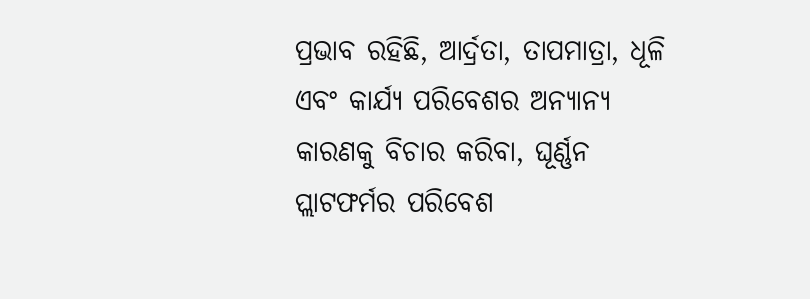ପ୍ରଭାବ ରହିଛି, ଆର୍ଦ୍ରତା, ତାପମାତ୍ରା, ଧୂଳି ଏବଂ କାର୍ଯ୍ୟ ପରିବେଶର ଅନ୍ୟାନ୍ୟ କାରଣକୁ ବିଚାର କରିବା, ଘୂର୍ଣ୍ଣନ ପ୍ଲାଟଫର୍ମର ପରିବେଶ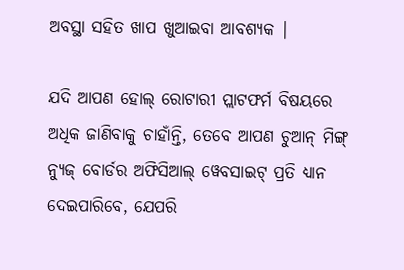ଅବସ୍ଥା ସହିତ ଖାପ ଖୁଆଇବା ଆବଶ୍ୟକ |

ଯଦି ଆପଣ ହୋଲ୍ ରୋଟାରୀ ପ୍ଲାଟଫର୍ମ ବିଷୟରେ ଅଧିକ ଜାଣିବାକୁ ଚାହାଁନ୍ତି, ତେବେ ଆପଣ ଚୁଆନ୍ ମିଙ୍ଗ୍ ନ୍ୟୁଜ୍ ବୋର୍ଡର ଅଫିସିଆଲ୍ ୱେବସାଇଟ୍ ପ୍ରତି ଧ୍ୟାନ ଦେଇପାରିବେ, ଯେପରି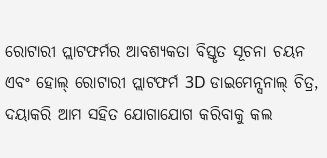ରୋଟାରୀ ପ୍ଲାଟଫର୍ମର ଆବଶ୍ୟକତା ବିସ୍ତୃତ ସୂଚନା ଚୟନ ଏବଂ ହୋଲ୍ ରୋଟାରୀ ପ୍ଲାଟଫର୍ମ 3D ଡାଇମେନ୍ସନାଲ୍ ଚିତ୍ର, ଦୟାକରି ଆମ ସହିତ ଯୋଗାଯୋଗ କରିବାକୁ କଲ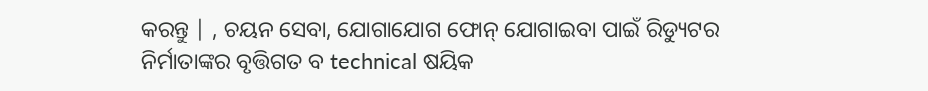କରନ୍ତୁ | , ଚୟନ ସେବା, ଯୋଗାଯୋଗ ଫୋନ୍ ଯୋଗାଇବା ପାଇଁ ରିଡ୍ୟୁଟର ନିର୍ମାତାଙ୍କର ବୃତ୍ତିଗତ ବ technical ଷୟିକ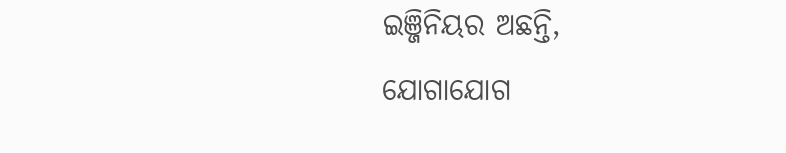ଇଞ୍ଜିନିୟର ଅଛନ୍ତି, ଯୋଗାଯୋଗ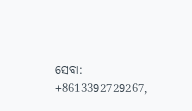ସେବା: +8613392729267,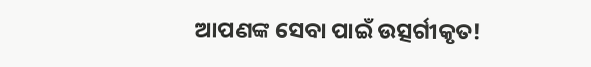ଆପଣଙ୍କ ସେବା ପାଇଁ ଉତ୍ସର୍ଗୀକୃତ!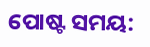ପୋଷ୍ଟ ସମୟ: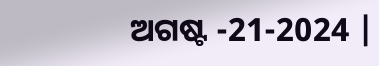ଅଗଷ୍ଟ -21-2024 |